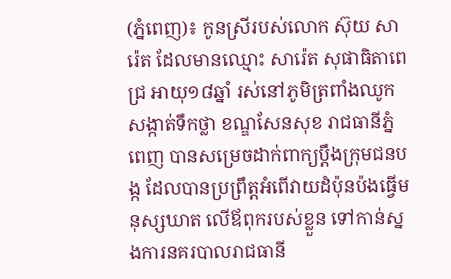(ភ្នំពេញ)៖ កូនស្រីរបស់លោក ស៊ុយ សារ៉េត ដែលមានឈ្មោះ សារ៉េត សុផាធិតាពេជ្រ អាយុ១៨ឆ្នាំ រស់នៅភូមិត្រពាំងឈូក សង្កាត់ទឹកថ្លា ខណ្ឌសែនសុខ រាជធានីភ្នំពេញ បានសម្រេចដាក់ពាក្យប្ដឹងក្រុមជនបង្ក ដែលបានប្រព្រឹត្តអំពើវាយដំប៉ុនប៉ងធ្វើមនុស្សឃាត លើឪពុករបស់ខ្លួន ទៅកាន់ស្នងការនគរបាលរាជធានី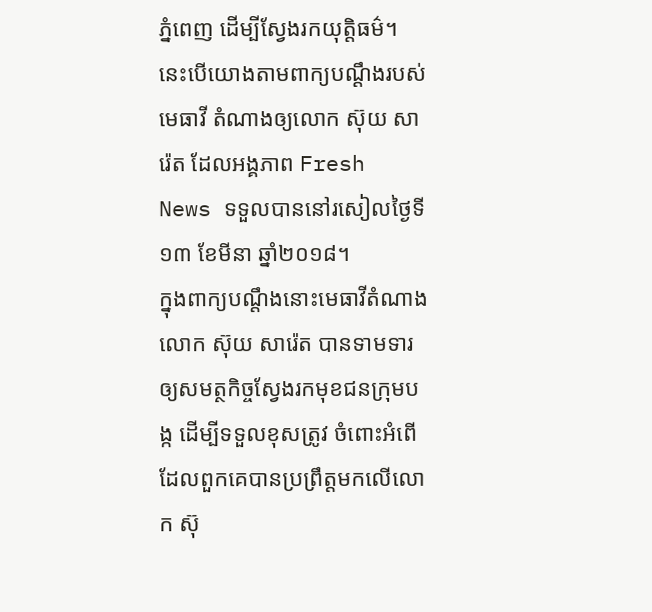ភ្នំពេញ ដើម្បីស្វែងរកយុត្តិធម៌។ នេះបើយោងតាមពាក្យបណ្ដឹងរបស់មេធាវី តំណាងឲ្យលោក ស៊ុយ សារ៉េត ដែលអង្គភាព Fresh News ទទួលបាននៅរសៀលថ្ងៃទី១៣ ខែមីនា ឆ្នាំ២០១៨។
ក្នុងពាក្យបណ្ដឹងនោះមេធាវីតំណាងលោក ស៊ុយ សារ៉េត បានទាមទារឲ្យសមត្ថកិច្ចស្វែងរកមុខជនក្រុមបង្ក ដើម្បីទទួលខុសត្រូវ ចំពោះអំពើដែលពួកគេបានប្រព្រឹត្តមកលើលោក ស៊ុ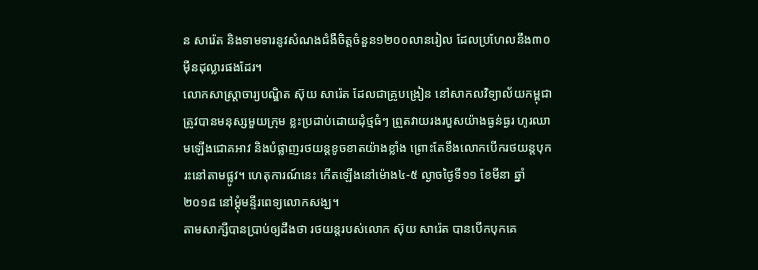ន សារ៉េត និងទាមទារនូវសំណងជំងឺចិត្តចំនួន១២០០លានរៀល ដែលប្រហែលនឹង៣០ម៉ឺនដុល្លារផងដែរ។
លោកសាស្ដ្រាចារ្យបណ្ឌិត ស៊ុយ សារ៉េត ដែលជាគ្រូបង្រៀន នៅសាកលវិទ្យាល័យកម្ពុជា ត្រូវបានមនុស្សមួយក្រុម ខ្លះប្រដាប់ដោយដុំថ្មធំៗ ព្រួតវាយរងរបួសយ៉ាងធ្ងន់ធ្ងរ ហូរឈាមឡើងជោគអាវ និងបំផ្លាញរថយន្ដខូចខាតយ៉ាងខ្លាំង ព្រោះតែខឹងលោកបើករថយន្ដបុករះនៅតាមផ្លូវ។ ហេតុការណ៍នេះ កើតឡើងនៅម៉ោង៤-៥ ល្ងាចថ្ងៃទី១១ ខែមីនា ឆ្នាំ២០១៨ នៅម្តុំមន្ទីរពេទ្យលោកសង្ឃ។
តាមសាក្សីបានប្រាប់ឲ្យដឹងថា រថយន្តរបស់លោក ស៊ុយ សារ៉េត បានបើកបុកគេ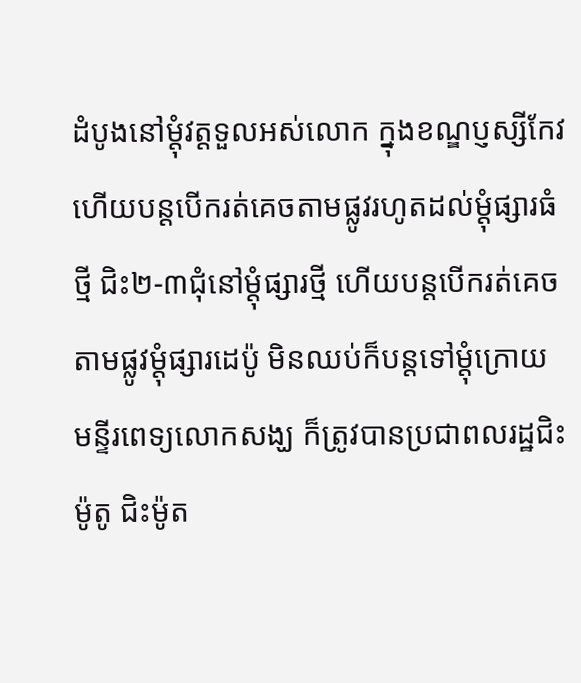ដំបូងនៅម្តុំវត្តទួលអស់លោក ក្នុងខណ្ឌប្ញស្សីកែវ ហើយបន្តបើករត់គេចតាមផ្លូវរហូតដល់ម្តុំផ្សារធំថ្មី ជិះ២-៣ជុំនៅម្តុំផ្សារថ្មី ហើយបន្តបើករត់គេចតាមផ្លូវម្តុំផ្សារដេប៉ូ មិនឈប់ក៏បន្តទៅម្តុំក្រោយមន្ទីរពេទ្យលោកសង្ឃ ក៏ត្រូវបានប្រជាពលរដ្ឋជិះម៉ូតូ ជិះម៉ូត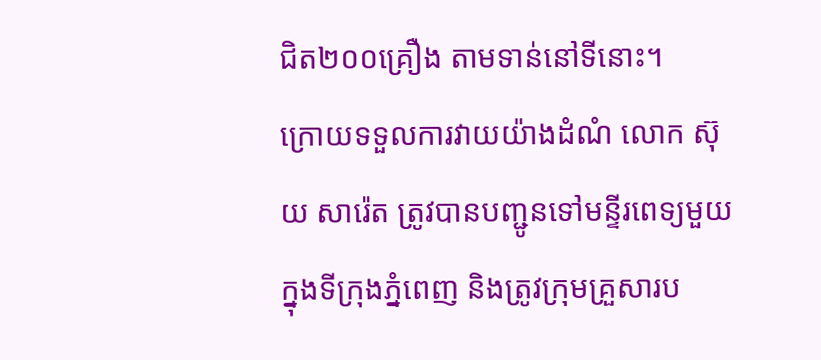ជិត២០០គ្រឿង តាមទាន់នៅទីនោះ។
ក្រោយទទួលការវាយយ៉ាងដំណំ លោក ស៊ុយ សារ៉េត ត្រូវបានបញ្ជូនទៅមន្ទីរពេទ្យមួយក្នុងទីក្រុងភ្នំពេញ និងត្រូវក្រុមគ្រួសារប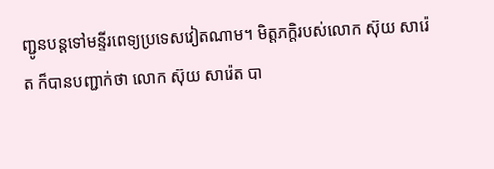ញ្ជូនបន្តទៅមន្ទីរពេទ្យប្រទេសវៀតណាម។ មិត្តភក្តិរបស់លោក ស៊ុយ សារ៉េត ក៏បានបញ្ជាក់ថា លោក ស៊ុយ សារ៉េត បា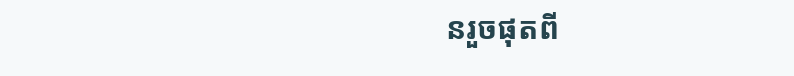នរួចផុតពី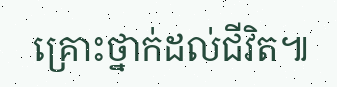គ្រោះថ្នាក់ដល់ជីវិត៕